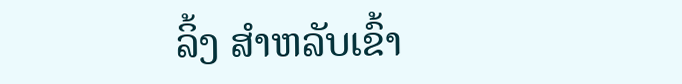ລິ້ງ ສຳຫລັບເຂົ້າ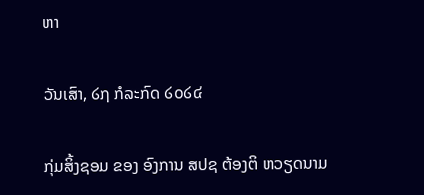ຫາ

ວັນເສົາ, ໒໗ ກໍລະກົດ ໒໐໒໔

ກຸ່ມສິ້ງຊອມ ຂອງ ອົງການ ສປຊ ຕ້ອງຕິ ຫວຽດນາມ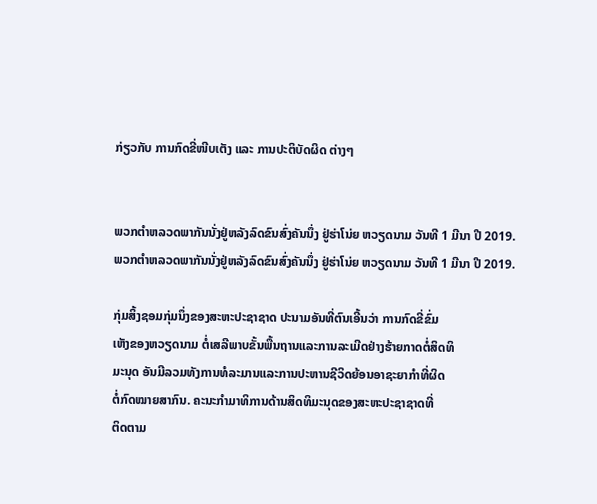ກ່ຽວກັບ ການກົດຂີ່ໜີບເຕັງ ແລະ ການປະຕິບັດຜິດ ຕ່າງໆ


ພວກຕຳຫລວດພາກັນນັ່ງຢູ່ຫລັງລົດຂົນສົ່ງຄັນນຶ່ງ ຢູ່ຮ່າໂນ່ຍ ຫວຽດນາມ ວັນທີ 1 ມີນາ ປີ 2019.
ພວກຕຳຫລວດພາກັນນັ່ງຢູ່ຫລັງລົດຂົນສົ່ງຄັນນຶ່ງ ຢູ່ຮ່າໂນ່ຍ ຫວຽດນາມ ວັນທີ 1 ມີນາ ປີ 2019.

ກຸ່ມສິ້ງຊອມກຸ່ມນຶ່ງຂອງສະຫະປະຊາຊາດ ປະນາມອັນທີ່ຕົນເອີ້ນວ່າ ການກົດຂີ່ຂົ່ມ
ເຫັງຂອງຫວຽດນາມ ຕໍ່ເສລີພາບຂັ້ນພື້ນຖານແລະການລະເມີດຢ່າງຮ້າຍກາດຕໍ່ສິດທິ
ມະນຸດ ອັນມີລວມທັງການທໍລະມານແລະການປະຫານຊີວິດຍ້ອນອາຊະຍາກຳທີ່ຜິດ
ຕໍ່ກົດໝາຍສາກົນ. ຄະນະກຳມາທິການດ້ານສິດທິມະນຸດຂອງສະຫະປະຊາຊາດທີ່
ຕິດຕາມ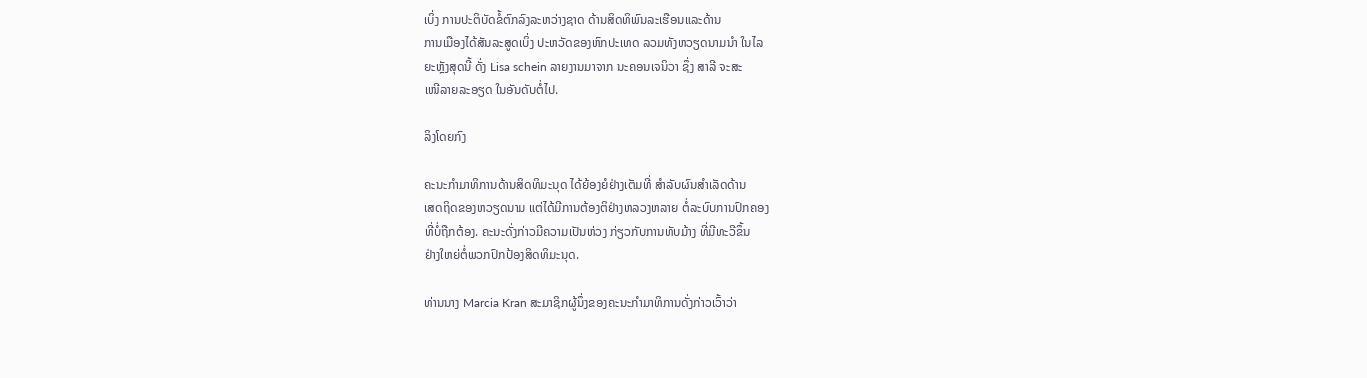ເບິ່ງ ການປະຕິບັດຂໍ້ຕົກລົງລະຫວ່າງຊາດ ດ້ານສິດທິພົນລະເຮືອນແລະດ້ານ
ການເມືອງໄດ້ສັນລະສູດເບິ່ງ ປະຫວັດຂອງຫົກປະເທດ ລວມທັງຫວຽດນາມນຳ ໃນໄລ
ຍະຫຼັງສຸດນີ້ ດັ່ງ Lisa schein ລາຍງານມາຈາກ ນະຄອນເຈນິວາ ຊຶ່ງ ສາລີ ຈະສະ
ເໜີລາຍລະອຽດ ໃນອັນດັບຕໍ່ໄປ.

ລິງໂດຍກົງ

ຄະນະກຳມາທິການດ້ານສິດທິມະນຸດ ໄດ້ຍ້ອງຍໍຢ່າງເຕັມທີ່ ສຳລັບຜົນສຳເລັດດ້ານ
ເສດຖິດຂອງຫວຽດນາມ ແຕ່ໄດ້ມີການຕ້ອງຕິຢ່າງຫລວງຫລາຍ ຕໍ່ລະບົບການປົກຄອງ
ທີ່ບໍ່ຖືກຕ້ອງ. ຄະນະດັ່ງກ່າວມີຄວາມເປັນຫ່ວງ ກ່ຽວກັບການທັບມ້າງ ທີ່ມີທະວີຂຶ້ນ
ຢ່າງໃຫຍ່ຕໍ່ພວກປົກປ້ອງສິດທິມະນຸດ.

ທ່ານນາງ Marcia Kran ສະມາຊິກຜູ້ນຶ່ງຂອງຄະນະກຳມາທິການດັ່ງກ່າວເວົ້າວ່າ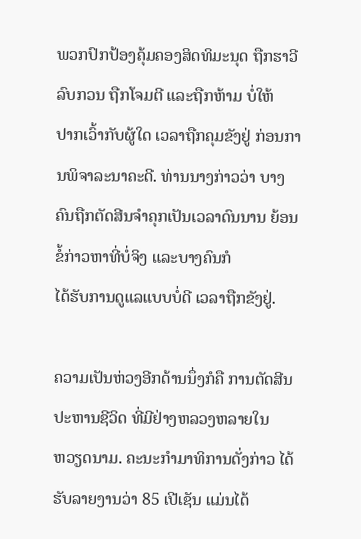ພວກປົກປ້ອງຄຸ້ມຄອງສິດທິມະນຸດ ຖືກຮາວີລົບກວນ ຖືກໂຈມຕີ ແລະຖືກຫ້າມ ບໍ່ໃຫ້
ປາກເວົ້າກັບຜູ້ໃດ ເວລາຖືກຄຸມຂັງຢູ່ ກ່ອນການພິຈາລະນາຄະດີ. ທ່ານນາງກ່າວວ່າ ບາງຄົນຖືກຕັດສີນຈຳຄຸກເປັນເວລາດົນນານ ຍ້ອນຂໍ້ກ່າວຫາທີ່ບໍ່ຈິງ ແລະບາງຄົນກໍ
ໄດ້ຮັບການດູແລແບບບໍ່ດີ ເວລາຖືກຂັງຢູ່.

ຄວາມເປັນຫ່ວງອີກດ້ານນຶ່ງກໍຄື ການຕັດສີນປະຫານຊີວິດ ທີ່ມີຢ່າງຫລວງຫລາຍໃນ
ຫວຽດນາມ. ຄະນະກຳມາທິການດັ່ງກ່າວ ໄດ້ຮັບລາຍງານວ່າ 85 ເປີເຊັນ ແມ່ນໄດ້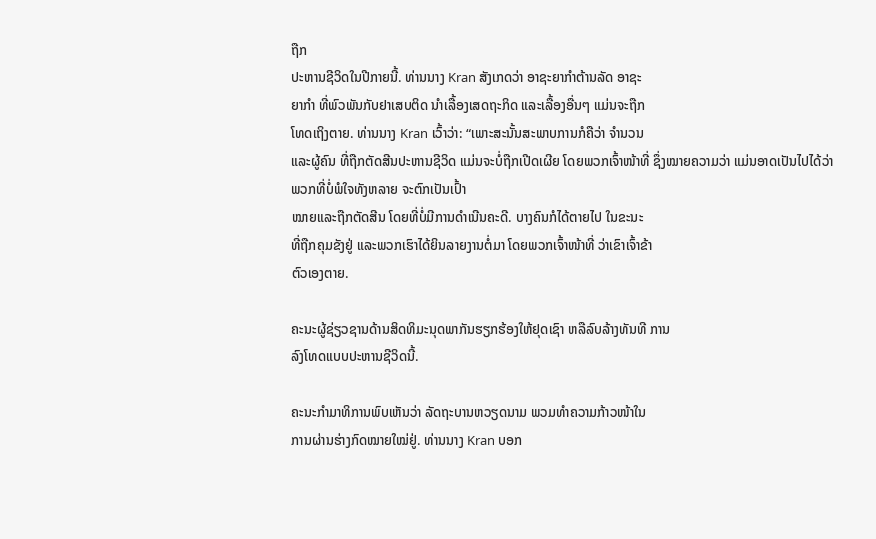ຖືກ
ປະຫານຊີວິດໃນປີກາຍນີ້. ທ່ານນາງ Kran ສັງເກດວ່າ ອາຊະຍາກຳຕ້ານລັດ ອາຊະ
ຍາກຳ ທີ່ພົວພັນກັບຢາເສບຕິດ ນຳເລື້ອງເສດຖະກິດ ແລະເລື້ອງອື່ນໆ ແມ່ນຈະຖືກ
ໂທດເຖິງຕາຍ. ທ່ານນາງ Kran ເວົ້າວ່າ: “ເພາະສະນັ້ນສະພາບການກໍຄືວ່າ ຈຳນວນ
ແລະຜູ້ຄົນ ທີ່ຖືກຕັດສີນປະຫານຊີວິດ ແມ່ນຈະບໍ່ຖືກເປີດເຜີຍ ໂດຍພວກເຈົ້າໜ້າທີ່ ຊຶ່ງໝາຍຄວາມວ່າ ແມ່ນອາດເປັນໄປໄດ້ວ່າ ພວກທີ່ບໍ່ພໍໃຈທັງຫລາຍ ຈະຕົກເປັນເປົ້າ
ໝາຍແລະຖືກຕັດສີນ ໂດຍທີ່ບໍ່ມີການດຳເນີນຄະດີ. ບາງຄົນກໍໄດ້ຕາຍໄປ ໃນຂະນະ
ທີ່ຖືກຄຸມຂັງຢູ່ ແລະພວກເຮົາໄດ້ຍິນລາຍງານຕໍ່ມາ ໂດຍພວກເຈົ້າໜ້າທີ່ ວ່າເຂົາເຈົ້າຂ້າ
ຕົວເອງຕາຍ.

ຄະນະຜູ້ຊ່ຽວຊານດ້ານສິດທິມະນຸດພາກັນຮຽກຮ້ອງໃຫ້ຢຸດເຊົາ ຫລືລົບລ້າງທັນທີ ການ
ລົງໂທດແບບປະຫານຊີວິດນີ້.

ຄະນະກຳມາທິການພົບເຫັນວ່າ ລັດຖະບານຫວຽດນາມ ພວມທຳຄວາມກ້າວໜ້າໃນ
ການຜ່ານຮ່າງກົດໝາຍໃໝ່ຢູ່. ທ່ານນາງ Kran ບອກ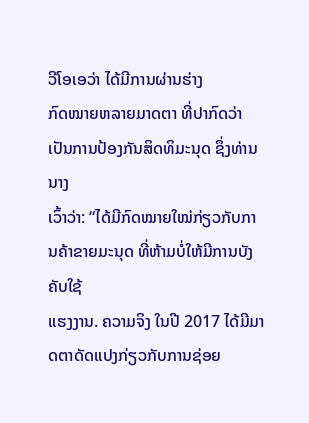ວີໂອເອວ່າ ໄດ້ມີການຜ່ານຮ່າງ
ກົດໝາຍຫລາຍມາດຕາ ທີ່ປາກົດວ່າ ເປັນການປ້ອງກັນສິດທິມະນຸດ ຊຶ່ງທ່ານນາງ
ເວົ້າວ່າ: “ໄດ້ມີກົດໝາຍໃໝ່ກ່ຽວກັບການຄ້າຂາຍມະນຸດ ທີ່ຫ້າມບໍ່ໃຫ້ມີການບັງຄັບໃຊ້
ແຮງງານ. ຄວາມຈິງ ໃນປີ 2017 ໄດ້ມີມາດຕາດັດແປງກ່ຽວກັບການຊ່ອຍ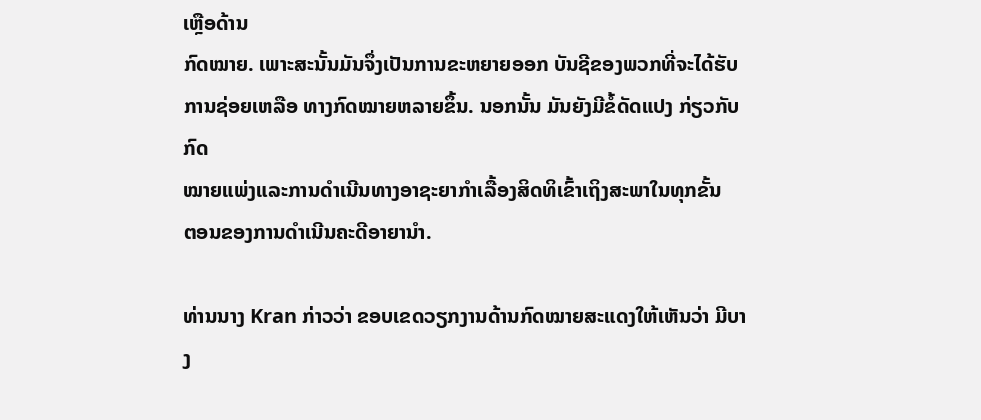ເຫຼືອດ້ານ
ກົດໝາຍ. ເພາະສະນັ້ນມັນຈຶ່ງເປັນການຂະຫຍາຍອອກ ບັນຊີຂອງພວກທີ່ຈະໄດ້ຮັບ
ການຊ່ອຍເຫລືອ ທາງກົດໝາຍຫລາຍຂຶ້ນ. ນອກນັ້ນ ມັນຍັງມີຂໍ້ດັດແປງ ກ່ຽວກັບກົດ
ໝາຍແພ່ງແລະການດຳເນີນທາງອາຊະຍາກຳເລື້ອງສິດທິເຂົ້າເຖິງສະພາໃນທຸກຂັ້ນ
ຕອນຂອງການດຳເນີນຄະດີອາຍານຳ.

ທ່ານນາງ Kran ກ່າວວ່າ ຂອບເຂດວຽກງານດ້ານກົດໝາຍສະແດງໃຫ້ເຫັນວ່າ ມີບາງ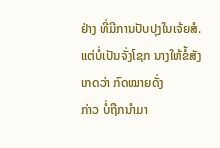ຢ່າງ ທີ່ມີການປັບປຸງໃນເຈ້ຍສໍ. ແຕ່ບໍ່ເປັນຈັ່ງໂຊກ ນາງໃຫ້ຂໍ້ສັງເກດວ່າ ກົດໝາຍດັ່ງ
ກ່າວ ບໍ່ຖືກນຳມາ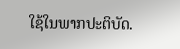ໃຊ້ໃນພາກປະຕິບັດ.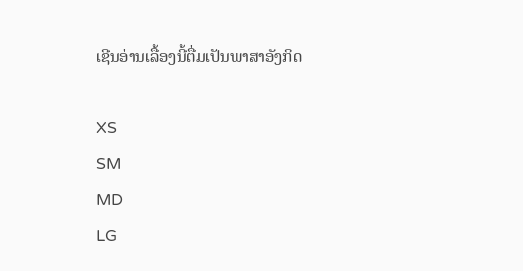ເຊີນອ່ານເລື້ອງນີ້ຕື່ມເປັນພາສາອັງກິດ

XS
SM
MD
LG